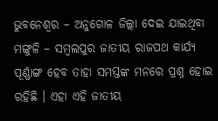ଭୁବନେଶ୍ୱର – ଅନୁଗୋଳ ଜିଲ୍ଲା ଦେଇ ଯାଇଥିବା ମଙ୍ଗୁଳି – ସମ୍ବଲପୁର ଜାତୀୟ ରାଜପଥ କାର୍ଯ୍ୟ ପୂର୍ଣ୍ଣାଙ୍ଗ ହେବ ତାହା ସମସ୍ତଙ୍କ ମନରେ ପ୍ରଶ୍ନ ହୋଇ ରହିଛି । ଏହା ଏହି ଜାତୀୟ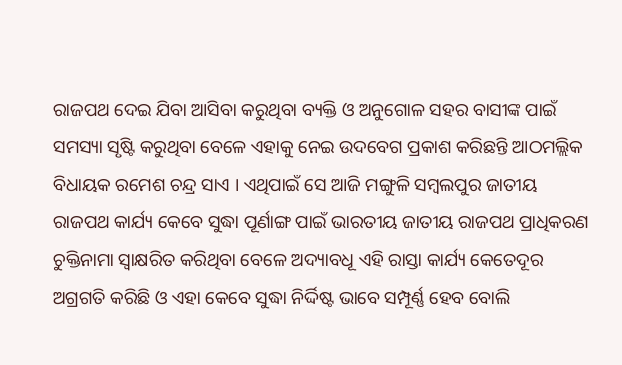ରାଜପଥ ଦେଇ ଯିବା ଆସିବା କରୁଥିବା ବ୍ୟକ୍ତି ଓ ଅନୁଗୋଳ ସହର ବାସୀଙ୍କ ପାଇଁ ସମସ୍ୟା ସୃଷ୍ଟି କରୁଥିବା ବେଳେ ଏହାକୁ ନେଇ ଉଦବେଗ ପ୍ରକାଶ କରିଛନ୍ତି ଆଠମଲ୍ଲିକ ବିଧାୟକ ରମେଶ ଚନ୍ଦ୍ର ସାଏ । ଏଥିପାଇଁ ସେ ଆଜି ମଙ୍ଗୁଳି ସମ୍ବଲପୁର ଜାତୀୟ ରାଜପଥ କାର୍ଯ୍ୟ କେବେ ସୁଦ୍ଧା ପୂର୍ଣାଙ୍ଗ ପାଇଁ ଭାରତୀୟ ଜାତୀୟ ରାଜପଥ ପ୍ରାଧିକରଣ ଚୁକ୍ତିନାମା ସ୍ବାକ୍ଷରିତ କରିଥିବା ବେଳେ ଅଦ୍ୟାବଧୂ ଏହି ରାସ୍ତା କାର୍ଯ୍ୟ କେତେଦୂର ଅଗ୍ରଗତି କରିଛି ଓ ଏହା କେବେ ସୁଦ୍ଧା ନିର୍ଦ୍ଦିଷ୍ଟ ଭାବେ ସମ୍ପୂର୍ଣ୍ଣ ହେବ ବୋଲି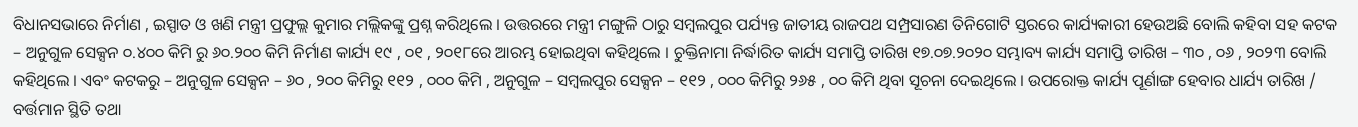ବିଧାନସଭାରେ ନିର୍ମାଣ , ଇସ୍ପାତ ଓ ଖଣି ମନ୍ତ୍ରୀ ପ୍ରଫୁଲ୍ଲ କୁମାର ମଲ୍ଲିକଙ୍କୁ ପ୍ରଶ୍ନ କରିଥିଲେ । ଉତ୍ତରରେ ମନ୍ତ୍ରୀ ମଙ୍ଗୁଳି ଠାରୁ ସମ୍ବଲପୁର ପର୍ଯ୍ୟନ୍ତ ଜାତୀୟ ରାଜପଥ ସମ୍ପ୍ରସାରଣ ତିନିଗୋଟି ସ୍ତରରେ କାର୍ଯ୍ୟକାରୀ ହେଉଅଛି ବୋଲି କହିବା ସହ କଟକ – ଅନୁଗୁଳ ସେକ୍ସନ ୦.୪୦୦ କିମି ରୁ ୬୦.୨୦୦ କିମି ନିର୍ମାଣ କାର୍ଯ୍ୟ ୧୯ , ୦୧ , ୨୦୧୮ରେ ଆରମ୍ଭ ହୋଇଥିବା କହିଥିଲେ । ଚୁକ୍ତିନାମା ନିର୍ଦ୍ଧାରିତ କାର୍ଯ୍ୟ ସମାପ୍ତି ତାରିଖ ୧୭.୦୭.୨୦୨୦ ସମ୍ଭାବ୍ୟ କାର୍ଯ୍ୟ ସମାପ୍ତି ତାରିଖ – ୩୦ , ୦୬ , ୨୦୨୩ ବୋଲି କହିଥିଲେ । ଏବଂ କଟକରୁ – ଅନୁଗୁଳ ସେକ୍ସନ – ୬୦ , ୨୦୦ କିମିରୁ ୧୧୨ , ୦୦୦ କିମି , ଅନୁଗୁଳ – ସମ୍ବଲପୁର ସେକ୍ସନ – ୧୧୨ , ୦୦୦ କିମିରୁ ୨୬୫ , ୦୦ କିମି ଥିବା ସୂଚନା ଦେଇଥିଲେ । ଉପରୋକ୍ତ କାର୍ଯ୍ୟ ପୂର୍ଣାଙ୍ଗ ହେବାର ଧାର୍ଯ୍ୟ ତାରିଖ / ବର୍ତ୍ତମାନ ସ୍ଥିତି ତଥା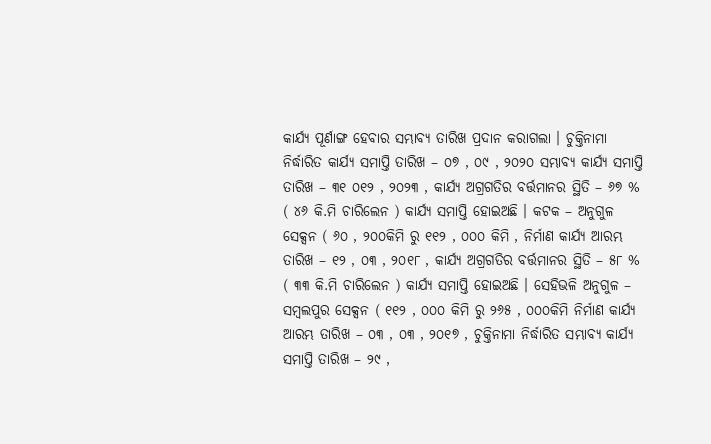କାର୍ଯ୍ୟ ପୂର୍ଣାଙ୍ଗ ହେବାର ସମ୍ଭାବ୍ୟ ତାରିଖ ପ୍ରଦାନ କରାଗଲା । ଚୁକ୍ତିନାମା ନିର୍ଦ୍ଧାରିତ କାର୍ଯ୍ୟ ସମାପ୍ତି ତାରିଖ – ୦୭ , ୦୯ , ୨୦୨୦ ସମ୍ଭାବ୍ୟ କାର୍ଯ୍ୟ ସମାପ୍ତି ତାରିଖ – ୩୧ ୦୧୨ , ୨୦୨୩ , କାର୍ଯ୍ୟ ଅଗ୍ରଗତିର ବର୍ତ୍ତମାନର ସ୍ଥିତି – ୬୭ % ( ୪୬ କି.ମି ଚାରିଲେନ ) କାର୍ଯ୍ୟ ସମାପ୍ତି ହୋଇଅଛି । କଟକ – ଅନୁଗୁଳ ସେକ୍ସନ ( ୬୦ , ୨୦୦କିମି ରୁ ୧୧୨ , ୦୦୦ କିମି , ନିର୍ମାଣ କାର୍ଯ୍ୟ ଆରମ୍ଭ ତାରିଖ – ୧୨ , ୦୩ , ୨୦୧୮ , କାର୍ଯ୍ୟ ଅଗ୍ରଗତିର ବର୍ତ୍ତମାନର ସ୍ଥିତି – ୫୮ % ( ୩୩ କି.ମି ଚାରିଲେନ ) କାର୍ଯ୍ୟ ସମାପ୍ତି ହୋଇଅଛି । ସେହିଭଳି ଅନୁଗୁଳ – ସମ୍ବଲପୁର ସେକ୍ସନ ( ୧୧୨ , ୦୦୦ କିମି ରୁ ୨୬୫ , ୦୦୦କିମି ନିର୍ମାଣ କାର୍ଯ୍ୟ ଆରମ୍ଭ ତାରିଖ – ୦୩ , ୦୩ , ୨୦୧୭ , ଚୁକ୍ତିନାମା ନିର୍ଦ୍ଧାରିତ ସମ୍ଭାବ୍ୟ କାର୍ଯ୍ୟ ସମାପ୍ତି ତାରିଖ – ୨୯ ,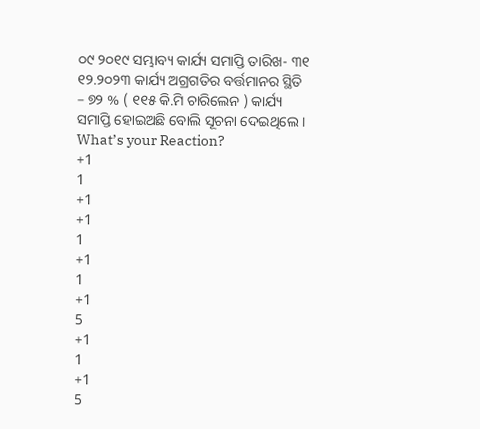୦୯ ୨୦୧୯ ସମ୍ଭାବ୍ୟ କାର୍ଯ୍ୟ ସମାପ୍ତି ତାରିଖ- ୩୧ ୧୨.୨୦୨୩ କାର୍ଯ୍ୟ ଅଗ୍ରଗତିର ବର୍ତ୍ତମାନର ସ୍ଥିତି – ୭୨ % ( ୧୧୫ କି.ମି ଚାରିଲେନ ) କାର୍ଯ୍ୟ ସମାପ୍ତି ହୋଇଅଛି ବୋଲି ସୂଚନା ଦେଇଥିଲେ ।
What’s your Reaction?
+1
1
+1
+1
1
+1
1
+1
5
+1
1
+1
5